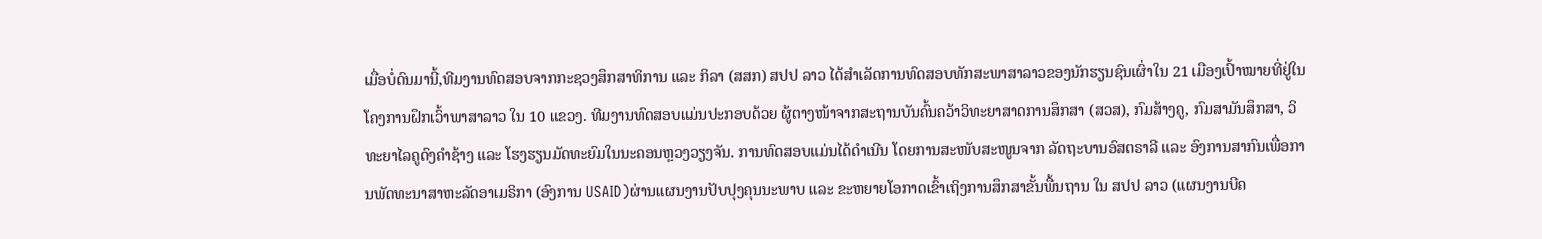ເມື່ອບໍ່ດົນມານີ້,ທີມງານທົດສອບຈາກກະຊວງສຶກສາທິການ ແລະ ກິລາ (ສສກ) ສປປ ລາວ ໄດ້ສຳເລັດການທົດສອບທັກສະພາສາລາວຂອງນັກຮຽນຊົນເຜົ່າໃນ 21 ເມືອງເປົ້າໝາຍທີ່ຢູ່ໃນໂຄງການຝຶກເວົ້າພາສາລາວ ໃນ 10 ແຂວງ. ທີມງານທົດສອບແມ່ນປະກອບດ້ວຍ ຜູ້ຕາງໜ້າຈາກສະຖານບັນຄົ້ນຄວ້າວິທະຍາສາດການສຶກສາ (ສວສ), ກົມສ້າງຄູ, ກົມສາມັນສຶກສາ, ວິທະຍາໄລຄູດົງຄຳຊ້າງ ແລະ ໂຮງຮຽນມັດທະຍົມໃນນະຄອນຫຼວງວຽງຈັນ. ການທົດສອບແມ່ນໄດ້ດຳເນີນ ໂດຍການສະໜັບສະໜູນຈາກ ລັດຖະບານອົສຕຣາລີ ແລະ ອົງການສາກົນເພື່ອການພັດທະນາສາຫະລັດອາເມຣິກາ (ອົງການ USAID)ຜ່ານແຜນງານປັບປຸງຄຸນນະພາບ ແລະ ຂະຫຍາຍໂອກາດເຂົ້າເຖິງການສຶກສາຂັ້ນພື້ນຖານ ໃນ ສປປ ລາວ (ແຜນງານບີຄ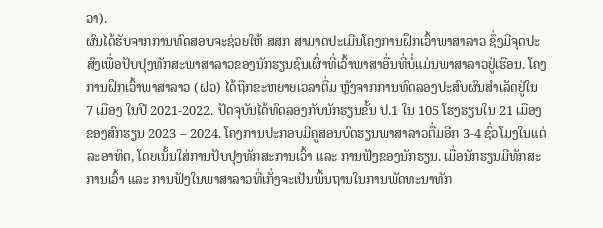ວາ).
ຜົນໄດ້ຮັບຈາກການທົດສອບຈະຊ່ວຍໃຫ້ ສສກ ສາມາດປະເມີນໂຄງການຝຶກເວົ້າພາສາລາວ ຊຶ່ງມີຈຸດປະສົງເພື່ອປັບປຸງທັກສະພາສາລາວຂອງນັກຮຽນຊົນເຜົ່າທີ່ເວົ້າພາສາອື່ນທີ່ບໍ່ແມ່ນພາສາລາວຢູ່ເຮືອນ. ໂຄງການຝຶກເວົ້າພາສາລາວ (ຝວ) ໄດ້ຖືກຂະຫຍາຍເວລາຕື່ມ ຫຼັງຈາກການທົດລອງປະສົບຜົນສໍາເລັດຢູ່ໃນ 7 ເມືອງ ໃນປີ 2021-2022. ປັດຈຸບັນໄດ້ທົດລອງກັບນັກຮຽນຂັ້ນ ປ.1 ໃນ 105 ໂຮງຮຽນໃນ 21 ເມືອງ ຂອງສົກຮຽນ 2023 – 2024. ໂຄງການປະກອບມີຄູສອນບົດຮຽນພາສາລາວຕື່ມອີກ 3-4 ຊົ່ວໂມງໃນແຕ່ລະອາທິດ, ໂດຍເນັ້ນໃສ່ການປັບປຸງທັກສະການເວົ້າ ແລະ ການຟັງຂອງນັກຮຽນ. ເມື່ອນັກຮຽນມີທັກສະການເວົ້າ ແລະ ການຟັງໃນພາສາລາວທີ່ເກັ່ງຈະເປັນພື້ນຖານໃນການພັດທະນາທັກ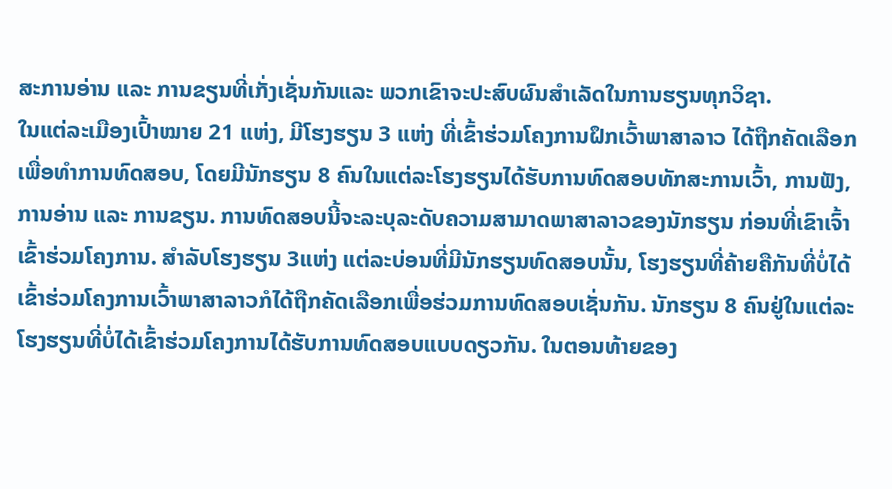ສະການອ່ານ ແລະ ການຂຽນທີ່ເກັ່ງເຊັ່ນກັນແລະ ພວກເຂົາຈະປະສົບຜົນສໍາເລັດໃນການຮຽນທຸກວິຊາ.
ໃນແຕ່ລະເມືອງເປົ້າໝາຍ 21 ແຫ່ງ, ມີໂຮງຮຽນ 3 ແຫ່ງ ທີ່ເຂົ້າຮ່ວມໂຄງການຝຶກເວົ້າພາສາລາວ ໄດ້ຖືກຄັດເລືອກເພື່ອທຳການທົດສອບ, ໂດຍມີນັກຮຽນ 8 ຄົນໃນແຕ່ລະໂຮງຮຽນໄດ້ຮັບການທົດສອບທັກສະການເວົ້າ, ການຟັງ, ການອ່ານ ແລະ ການຂຽນ. ການທົດສອບນີ້ຈະລະບຸລະດັບຄວາມສາມາດພາສາລາວຂອງນັກຮຽນ ກ່ອນທີ່ເຂົາເຈົ້າເຂົ້າຮ່ວມໂຄງການ. ສໍາລັບໂຮງຮຽນ 3ແຫ່ງ ແຕ່ລະບ່ອນທີ່ມີນັກຮຽນທົດສອບນັ້ນ, ໂຮງຮຽນທີ່ຄ້າຍຄືກັນທີ່ບໍ່ໄດ້ເຂົ້າຮ່ວມໂຄງການເວົ້າພາສາລາວກໍໄດ້ຖືກຄັດເລືອກເພື່ອຮ່ວມການທົດສອບເຊັ່ນກັນ. ນັກຮຽນ 8 ຄົນຢູ່ໃນແຕ່ລະໂຮງຮຽນທີ່ບໍ່ໄດ້ເຂົ້າຮ່ວມໂຄງການໄດ້ຮັບການທົດສອບແບບດຽວກັນ. ໃນຕອນທ້າຍຂອງ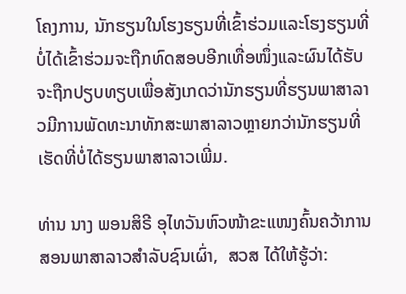ໂຄງການ, ນັກຮຽນໃນໂຮງຮຽນທີ່ເຂົ້າຮ່ວມແລະໂຮງຮຽນທີ່ບໍ່ໄດ້ເຂົ້າຮ່ວມຈະຖືກທົດສອບອີກເທື່ອໜຶ່ງແລະຜົນໄດ້ຮັບຈະຖືກປຽບທຽບເພື່ອສັງເກດວ່ານັກຮຽນທີ່ຮຽນພາສາລາວມີການພັດທະນາທັກສະພາສາລາວຫຼາຍກວ່ານັກຮຽນທີ່ເຮັດທີ່ບໍ່ໄດ້ຮຽນພາສາລາວເພີ່ມ.

ທ່ານ ນາງ ພອນສິຣີ ອຸໄທວັນຫົວໜ້າຂະແໜງຄົ້ນຄວ້າການສອນພາສາລາວສໍາລັບຊົນເຜົ່າ,  ສວສ ໄດ້ໃຫ້ຮູ້ວ່າ: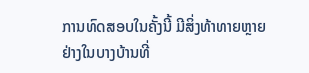ການທົດສອບໃນຄັ້ງນີ້ ມີສິ່ງທ້າທາຍຫຼາຍຢ່າງໃນບາງບ້ານທີ່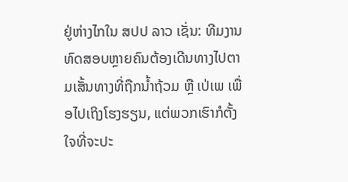ຢູ່ຫ່າງໄກໃນ ສປປ ລາວ ເຊັ່ນ: ທີມງານທົດສອບຫຼາຍຄົນຕ້ອງເດີນທາງໄປຕາມເສັ້ນທາງທີ່ຖືກນໍ້າຖ້ວມ ຫຼື ເປ່ເພ ເພື່ອໄປເຖິງໂຮງຮຽນ, ແຕ່ພວກເຮົາກໍຕັ້ງໃຈທີ່ຈະປະ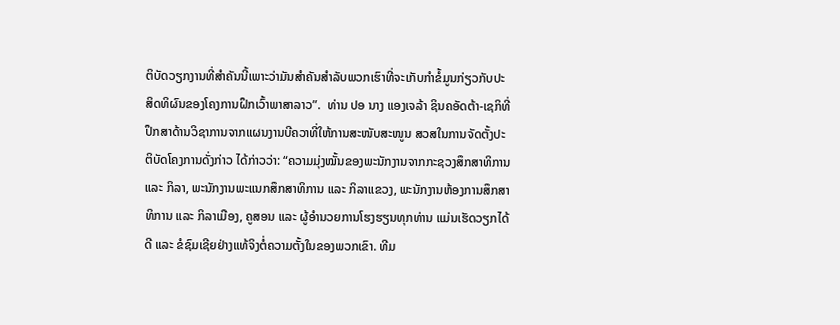ຕິບັດວຽກງານທີ່ສໍາຄັນນີ້ເພາະວ່າມັນສໍາຄັນສໍາລັບພວກເຮົາທີ່ຈະເກັບກໍາຂໍ້ມູນກ່ຽວກັບປະສິດທິຜົນຂອງໂຄງການຝຶກເວົ້າພາສາລາວ”.  ທ່ານ ປອ ນາງ ແອງເຈລ້າ ຊິນຄອັດຕ້າ-ເຊກິທີ່ປຶກສາດ້ານວິຊາການຈາກແຜນງານບີຄວາທີ່ໃຫ້ການສະໜັບສະໜູນ ສວສໃນການຈັດຕັ້ງປະຕິບັດໂຄງການດັ່ງກ່າວ ໄດ້ກ່າວວ່າ: “ຄວາມມຸ່ງໝັ້ນຂອງພະນັກງານຈາກກະຊວງສຶກສາທິການ ແລະ ກິລາ, ພະນັກງານພະແນກສຶກສາທິການ ແລະ ກິລາແຂວງ, ພະນັກງານຫ້ອງການສຶກສາທິການ ແລະ ກິລາເມືອງ, ຄູສອນ ແລະ ຜູ້ອໍານວຍການໂຮງຮຽນທຸກທ່ານ ແມ່ນເຮັດວຽກໄດ້ດີ ແລະ ຂໍຊົມເຊີຍຢ່າງແທ້ຈິງຕໍ່ຄວາມຕັ້ງໃນຂອງພວກເຂົາ. ທີມ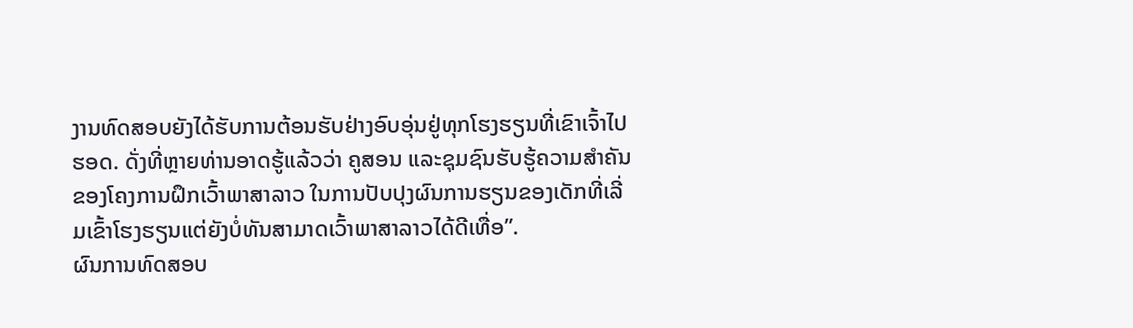ງານທົດສອບຍັງໄດ້ຮັບການຕ້ອນຮັບຢ່າງອົບອຸ່ນຢູ່ທຸກໂຮງຮຽນທີ່ເຂົາເຈົ້າໄປຮອດ. ດັ່ງທີ່ຫຼາຍທ່ານອາດຮູ້ແລ້ວວ່າ ຄູສອນ ແລະຊຸມຊົນຮັບຮູ້ຄວາມສຳຄັນຂອງໂຄງການຝຶກເວົ້າພາສາລາວ ໃນການປັບປຸງຜົນການຮຽນຂອງເດັກທີ່ເລີ່ມເຂົ້າໂຮງຮຽນແຕ່ຍັງບໍ່ທັນສາມາດເວົ້າພາສາລາວໄດ້ດີເທື່ອ”.
ຜົນການທົດສອບ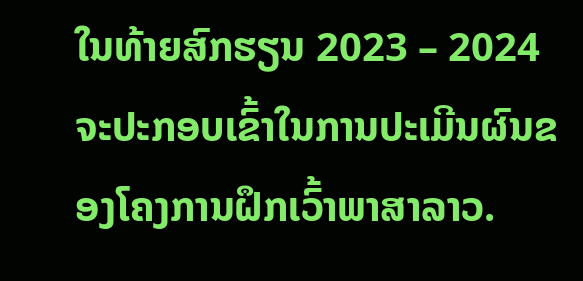ໃນທ້າຍສົກຮຽນ 2023 – 2024 ຈະປະກອບເຂົ້າໃນການປະເມີນຜົນຂອງໂຄງການຝຶກເວົ້າພາສາລາວ.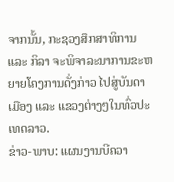ຈາກນັ້ນ, ກະຊວງສຶກສາທິການ ແລະ ກິລາ ຈະພິຈາລະນາການຂະຫຍາຍໂຄງການດັ່ງກ່າວ ໄປສູ່ບັນດາເມືອງ ແລະ ແຂວງຕ່າງໆໃນທົ່ວປະເທດລາວ.
ຂ່າວ-ພາບ: ແຜນງານບີຄວາ